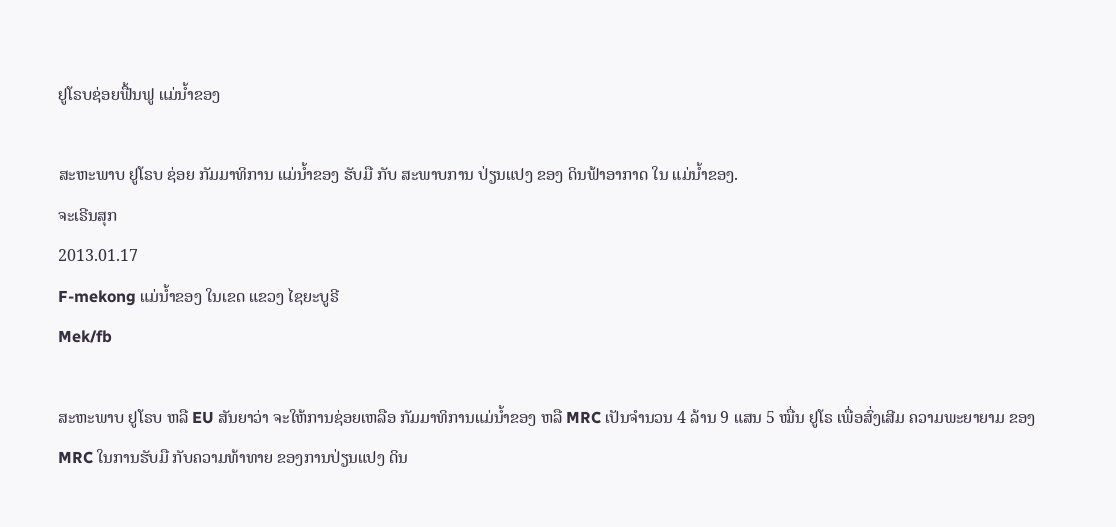ຢູໂຣບຊ່ອຍຟື້ນຟູ ແມ່ນໍ້າຂອງ

ສະຫະພາບ ຢູໂຣບ ຊ່ອຍ ກັມມາທິການ ແມ່ນໍ້າຂອງ ຮັບມື ກັບ ສະພາບການ ປ່ຽນແປງ ຂອງ ດິນຟ້າອາກາດ ໃນ ແມ່ນໍ້າຂອງ.
ຈະເຣີນສຸກ
2013.01.17
F-mekong ແມ່ນໍ້າຂອງ ໃນເຂດ ແຂວງ ໄຊຍະບູຣີ
Mek/fb

ສະຫະພາບ ຢູໂຣບ ຫລື EU ສັນຍາວ່າ ຈະໃຫ້ການຊ່ອຍເຫລືອ ກັມມາທິການແມ່ນໍ້າຂອງ ຫລື MRC ເປັນຈໍານວນ 4 ລ້ານ 9 ແສນ 5 ໝື່ນ ຢູໂຣ ເພື່ອສົ່ງເສີມ ຄວາມພະຍາຍາມ ຂອງ MRC ໃນການຮັບມື ກັບຄວາມທ້າທາຍ ຂອງການປ່ຽນແປງ ດິນ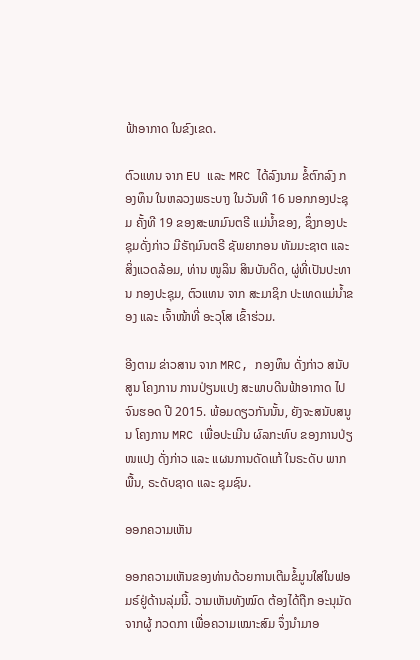ຟ້າອາກາດ ໃນຂົງເຂດ.

ຕົວແທນ ຈາກ EU ແລະ MRC ໄດ້ລົງນາມ ຂໍ້ຕົກລົງ ກອງທຶນ ໃນຫລວງພຣະບາງ ໃນວັນທີ 16 ນອກກອງປະຊຸມ ຄັ້ງທີ 19 ຂອງສະພາມົນຕຣີ ແມ່ນໍ້າຂອງ, ຊຶ່ງກອງປະຊຸມດັ່ງກ່າວ ມີຣັຖມົນຕຣີ ຊັພຍາກອນ ທັມມະຊາຕ ແລະ ສິ່ງແວດລ້ອມ, ທ່ານ ໜູລິນ ສິນບັນດິດ, ຜູ່ທີ່ເປັນປະທານ ກອງປະຊຸມ, ຕົວແທນ ຈາກ ສະມາຊິກ ປະເທດແມ່ນໍ້າຂອງ ແລະ ເຈົ້າໜ້າທີ່ ອະວຸໂສ ເຂົ້າຮ່ວມ.

ອີງຕາມ ຂ່າວສານ ຈາກ MRC, ກອງທຶນ ດັ່ງກ່າວ ສນັບສູນ ໂຄງການ ການປ່ຽນແປງ ສະພາບດີນຟ້າອາກາດ ໄປຈົນຮອດ ປີ 2015. ພ້ອມດຽວກັນນັ້ນ, ຍັງຈະສນັບສນູນ ໂຄງການ MRC ເພື່ອປະເມີນ ຜົລກະທົບ ຂອງການປ່ຽໜແປງ ດັ່ງກ່າວ ແລະ ແຜນການດັດແກ້ ໃນຣະດັບ ພາກພື້ນ, ຣະດັບຊາດ ແລະ ຊຸມຊົນ.

ອອກຄວາມເຫັນ

ອອກຄວາມເຫັນຂອງທ່ານດ້ວຍການເຕີມຂໍ້ມູນໃສ່ໃນຟອມຣ໌ຢູ່ດ້ານລຸ່ມນີ້. ວາມເຫັນທັງໝົດ ຕ້ອງໄດ້ຖືກ ອະນຸມັດ ຈາກຜູ້ ກວດກາ ເພື່ອຄວາມເໝາະສົມ ຈຶ່ງນໍາມາອ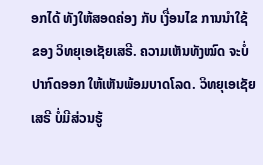ອກໄດ້ ທັງໃຫ້ສອດຄ່ອງ ກັບ ເງື່ອນໄຂ ການນຳໃຊ້ ຂອງ ວິທຍຸເອເຊັຍເສຣີ. ຄວາມເຫັນທັງໝົດ ຈະບໍ່ປາກົດອອກ ໃຫ້ເຫັນພ້ອມບາດໂລດ. ວິທຍຸເອເຊັຍເສຣີ ບໍ່ມີສ່ວນຮູ້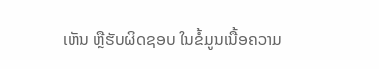ເຫັນ ຫຼືຮັບຜິດຊອບ ໃນຂໍ້ມູນເນື້ອຄວາມ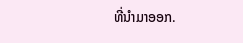ທີ່ນໍາມາອອກ.